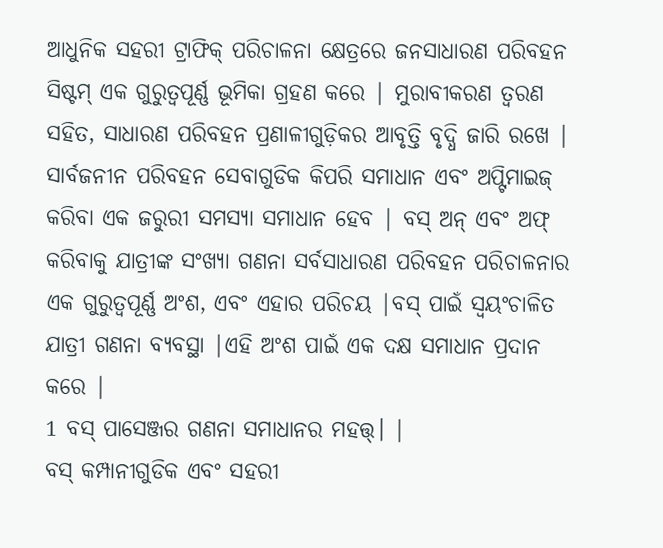ଆଧୁନିକ ସହରୀ ଟ୍ରାଫିକ୍ ପରିଚାଳନା କ୍ଷେତ୍ରରେ ଜନସାଧାରଣ ପରିବହନ ସିଷ୍ଟମ୍ ଏକ ଗୁରୁତ୍ୱପୂର୍ଣ୍ଣ ଭୂମିକା ଗ୍ରହଣ କରେ | ମୁରାବୀକରଣ ତ୍ୱରଣ ସହିତ, ସାଧାରଣ ପରିବହନ ପ୍ରଣାଳୀଗୁଡ଼ିକର ଆବୃତ୍ତି ବୃଦ୍ଧି ଜାରି ରଖେ | ସାର୍ବଜନୀନ ପରିବହନ ସେବାଗୁଡିକ କିପରି ସମାଧାନ ଏବଂ ଅପ୍ଟିମାଇଜ୍ କରିବା ଏକ ଜରୁରୀ ସମସ୍ୟା ସମାଧାନ ହେବ | ବସ୍ ଅନ୍ ଏବଂ ଅଫ୍ କରିବାକୁ ଯାତ୍ରୀଙ୍କ ସଂଖ୍ୟା ଗଣନା ସର୍ବସାଧାରଣ ପରିବହନ ପରିଚାଳନାର ଏକ ଗୁରୁତ୍ୱପୂର୍ଣ୍ଣ ଅଂଶ, ଏବଂ ଏହାର ପରିଚୟ |ବସ୍ ପାଇଁ ସ୍ୱୟଂଚାଳିତ ଯାତ୍ରୀ ଗଣନା ବ୍ୟବସ୍ଥା |ଏହି ଅଂଶ ପାଇଁ ଏକ ଦକ୍ଷ ସମାଧାନ ପ୍ରଦାନ କରେ |
1 ବସ୍ ପାସେଞ୍ଜର ଗଣନା ସମାଧାନର ମହତ୍ତ୍। |
ବସ୍ କମ୍ପାନୀଗୁଡିକ ଏବଂ ସହରୀ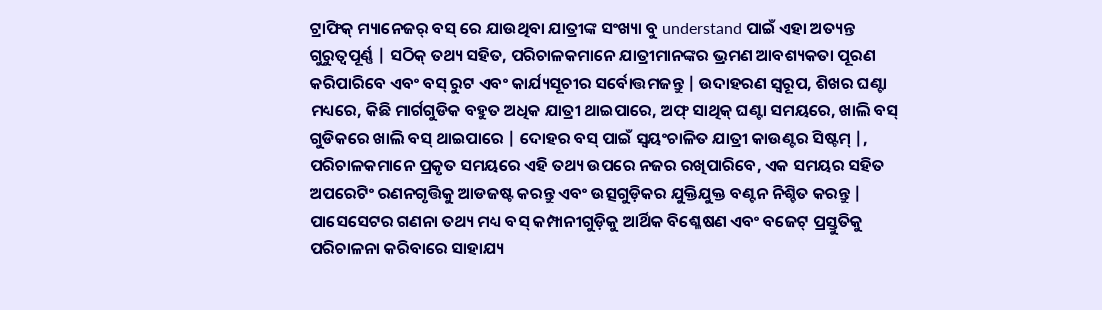ଟ୍ରାଫିକ୍ ମ୍ୟାନେଜର୍ ବସ୍ ରେ ଯାଉଥିବା ଯାତ୍ରୀଙ୍କ ସଂଖ୍ୟା ବୁ understand ପାଇଁ ଏହା ଅତ୍ୟନ୍ତ ଗୁରୁତ୍ୱପୂର୍ଣ୍ଣ | ସଠିକ୍ ତଥ୍ୟ ସହିତ, ପରିଚାଳକମାନେ ଯାତ୍ରୀମାନଙ୍କର ଭ୍ରମଣ ଆବଶ୍ୟକତା ପୂରଣ କରିପାରିବେ ଏବଂ ବସ୍ ରୁଟ ଏବଂ କାର୍ଯ୍ୟସୂଚୀର ସର୍ବୋତ୍ତମଜନ୍ତୁ | ଉଦାହରଣ ସ୍ୱରୂପ, ଶିଖର ଘଣ୍ଟା ମଧ୍ୟରେ, କିଛି ମାର୍ଗଗୁଡିକ ବହୁତ ଅଧିକ ଯାତ୍ରୀ ଥାଇପାରେ, ଅଫ୍ ସାଥିକ୍ ଘଣ୍ଟା ସମୟରେ, ଖାଲି ବସ୍ ଗୁଡିକରେ ଖାଲି ବସ୍ ଥାଇପାରେ | ଦୋହର ବସ୍ ପାଇଁ ସ୍ୱୟଂଚାଳିତ ଯାତ୍ରୀ କାଉଣ୍ଟର ସିଷ୍ଟମ୍ |, ପରିଚାଳକମାନେ ପ୍ରକୃତ ସମୟରେ ଏହି ତଥ୍ୟ ଉପରେ ନଜର ରଖିପାରିବେ, ଏକ ସମୟର ସହିତ ଅପରେଟିଂ ରଣନଗୃତ୍ତିକୁ ଆଡଜଷ୍ଟ କରନ୍ତୁ ଏବଂ ଉତ୍ସଗୁଡ଼ିକର ଯୁକ୍ତିଯୁକ୍ତ ବଣ୍ଟନ ନିଶ୍ଚିତ କରନ୍ତୁ |
ପାସେସେଟର ଗଣନା ତଥ୍ୟ ମଧ୍ୟ ବସ୍ କମ୍ପାନୀଗୁଡ଼ିକୁ ଆର୍ଥିକ ବିଶ୍ଳେଷଣ ଏବଂ ବଜେଟ୍ ପ୍ରସ୍ତୁତିକୁ ପରିଚାଳନା କରିବାରେ ସାହାଯ୍ୟ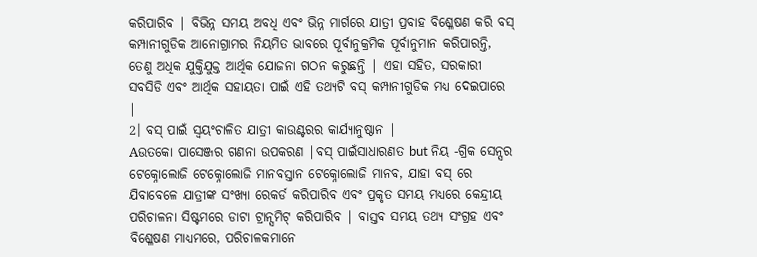କରିପାରିବ | ବିଭିନ୍ନ ସମୟ ଅବଧି ଏବଂ ଭିନ୍ନ ମାର୍ଗରେ ଯାତ୍ରୀ ପ୍ରବାହ ବିଶ୍ଳେଷଣ କରି ବସ୍ କମ୍ପାନୀଗୁଡିକ ଆନୋଗ୍ରାମର ନିୟମିତ ଭାବରେ ପୂର୍ବାନୁକ୍ରମିକ ପୂର୍ବାନୁମାନ କରିପାରନ୍ତି, ତେଣୁ ଅଧିକ ଯୁକ୍ତିଯୁକ୍ତ ଆର୍ଥିକ ଯୋଜନା ଗଠନ କରୁଛନ୍ତି | ଏହା ସହିତ, ସରକାରୀ ସବସିଡି ଏବଂ ଆର୍ଥିକ ସହାୟତା ପାଇଁ ଏହି ତଥ୍ୟଟି ବସ୍ କମ୍ପାନୀଗୁଡିକ ମଧ୍ୟ ଦେଇପାରେ |
2। ବସ୍ ପାଇଁ ସ୍ୱୟଂଚାଳିତ ଯାତ୍ରୀ କାଉଣ୍ଟରର କାର୍ଯ୍ୟାନୁଷ୍ଠାନ |
Aଉତକୋ ପାସେଞ୍ଜର ଗଣନା ଉପକରଣ |ବସ୍ ପାଇଁସାଧାରଣତ but ନିୟ -ଗ୍ରିକ ସେନ୍ସର ଟେକ୍ନୋଲୋଜି ଟେକ୍ନୋଲୋଜି ମାନବସ୍ତାନ ଟେକ୍ନୋଲୋଜି ମାନବ, ଯାହା ବସ୍ ରେ ଯିବାବେଳେ ଯାତ୍ରୀଙ୍କ ସଂଖ୍ୟା ରେକର୍ଡ କରିପାରିବ ଏବଂ ପ୍ରକୃତ ସମୟ ମଧ୍ୟରେ କେନ୍ଦ୍ରୀୟ ପରିଚାଳନା ସିଷ୍ଟମରେ ଡାଟା ଟ୍ରାନ୍ସମିଟ୍ କରିପାରିବ | ବାସ୍ତବ ସମୟ ତଥ୍ୟ ସଂଗ୍ରହ ଏବଂ ବିଶ୍ଳେଷଣ ମାଧ୍ୟମରେ, ପରିଚାଳକମାନେ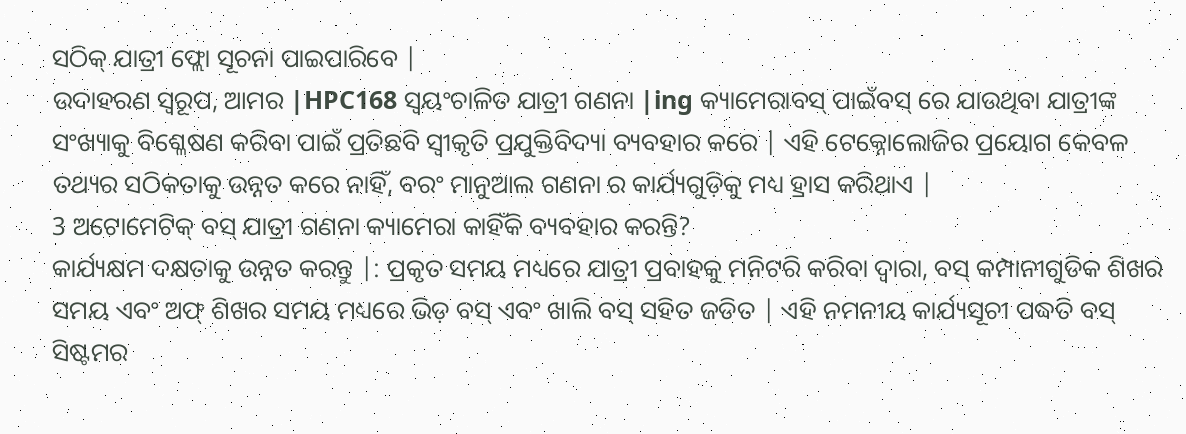ସଠିକ୍ ଯାତ୍ରୀ ଫ୍ଲୋ ସୂଚନା ପାଇପାରିବେ |
ଉଦାହରଣ ସ୍ୱରୂପ, ଆମର |HPC168 ସ୍ୱୟଂଚାଳିତ ଯାତ୍ରୀ ଗଣନା |ing କ୍ୟାମେରାବସ୍ ପାଇଁବସ୍ ରେ ଯାଉଥିବା ଯାତ୍ରୀଙ୍କ ସଂଖ୍ୟାକୁ ବିଶ୍ଳେଷଣ କରିବା ପାଇଁ ପ୍ରତିଛବି ସ୍ୱୀକୃତି ପ୍ରଯୁକ୍ତିବିଦ୍ୟା ବ୍ୟବହାର କରେ | ଏହି ଟେକ୍ନୋଲୋଜିର ପ୍ରୟୋଗ କେବଳ ତଥ୍ୟର ସଠିକତାକୁ ଉନ୍ନତ କରେ ନାହିଁ, ବରଂ ମାନୁଆଲ ଗଣନା ର କାର୍ଯ୍ୟଗୁଡ଼ିକୁ ମଧ୍ୟ ହ୍ରାସ କରିଥାଏ |
3 ଅଟୋମେଟିକ୍ ବସ୍ ଯାତ୍ରୀ ଗଣନା କ୍ୟାମେରା କାହିଁକି ବ୍ୟବହାର କରନ୍ତି?
କାର୍ଯ୍ୟକ୍ଷମ ଦକ୍ଷତାକୁ ଉନ୍ନତ କରନ୍ତୁ |: ପ୍ରକୃତ ସମୟ ମଧ୍ୟରେ ଯାତ୍ରୀ ପ୍ରବାହକୁ ମନିଟରି କରିବା ଦ୍ୱାରା, ବସ୍ କମ୍ପାନୀଗୁଡିକ ଶିଖର ସମୟ ଏବଂ ଅଫ୍ ଶିଖର ସମୟ ମଧ୍ୟରେ ଭିଡ଼ ବସ୍ ଏବଂ ଖାଲି ବସ୍ ସହିତ ଜଡିତ | ଏହି ନମନୀୟ କାର୍ଯ୍ୟସୂଚୀ ପଦ୍ଧତି ବସ୍ ସିଷ୍ଟମର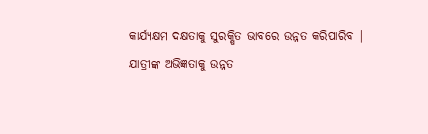କାର୍ଯ୍ୟକ୍ଷମ ଦକ୍ଷତାକୁ ସୁରକ୍ଷିତ ଭାବରେ ଉନ୍ନତ କରିପାରିବ |
ଯାତ୍ରୀଙ୍କ ଅଭିଜ୍ଞତାକୁ ଉନ୍ନତ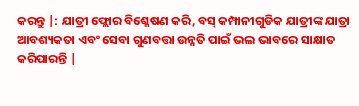କରନ୍ତୁ |: ଯାତ୍ରୀ ଫ୍ଲୋର ବିଶ୍ଳେଷଣ କରି, ବସ୍ କମ୍ପାନୀଗୁଡିକ ଯାତ୍ରୀଙ୍କ ଯାତ୍ରା ଆବଶ୍ୟକତା ଏବଂ ସେବା ଗୁଣବତ୍ତା ଉନ୍ନତି ପାଇଁ ଭଲ ଭାବରେ ସାକ୍ଷାତ କରିପାରନ୍ତି |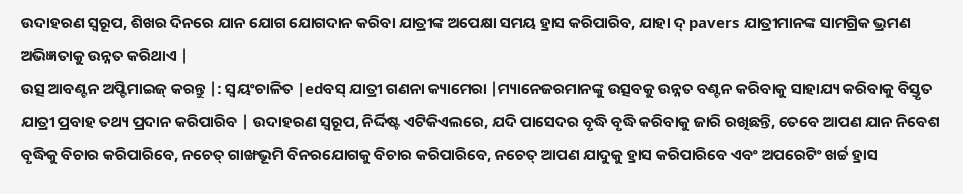ଉଦାହରଣ ସ୍ୱରୂପ, ଶିଖର ଦିନରେ ଯାନ ଯୋଗ ଯୋଗଦାନ କରିବା ଯାତ୍ରୀଙ୍କ ଅପେକ୍ଷା ସମୟ ହ୍ରାସ କରିପାରିବ, ଯାହା ଦ୍ pavers ଯାତ୍ରୀମାନଙ୍କ ସାମଗ୍ରିକ ଭ୍ରମଣ ଅଭିଜ୍ଞତାକୁ ଉନ୍ନତ କରିଥାଏ |
ଉତ୍ସ ଆବଣ୍ଟନ ଅପ୍ଟିମାଇଜ୍ କରନ୍ତୁ |: ସ୍ୱୟଂଚାଳିତ |edବସ୍ ଯାତ୍ରୀ ଗଣନା କ୍ୟାମେରା |ମ୍ୟାନେଜରମାନଙ୍କୁ ଉତ୍ସବକୁ ଉନ୍ନତ ବଣ୍ଟନ କରିବାକୁ ସାହାଯ୍ୟ କରିବାକୁ ବିସ୍ତୃତ ଯାତ୍ରୀ ପ୍ରବାହ ତଥ୍ୟ ପ୍ରଦାନ କରିପାରିବ | ଉଦାହରଣ ସ୍ୱରୂପ, ନିର୍ଦ୍ଦିଷ୍ଟ ଏଟିକିଏଲରେ, ଯଦି ପାସେଦର ବୃଦ୍ଧି ବୃଦ୍ଧି କରିବାକୁ ଜାରି ରଖିଛନ୍ତି, ତେବେ ଆପଣ ଯାନ ନିବେଶ ବୃଦ୍ଧିକୁ ବିଚାର କରିପାରିବେ, ନଚେତ୍ ଗାଙ୍ଖଭୂମି ବିନରଯୋଗକୁ ବିଚାର କରିପାରିବେ, ନଚେତ୍ ଆପଣ ଯାଦୁକୁ ହ୍ରାସ କରିପାରିବେ ଏବଂ ଅପରେଟିଂ ଖର୍ଚ୍ଚ ହ୍ରାସ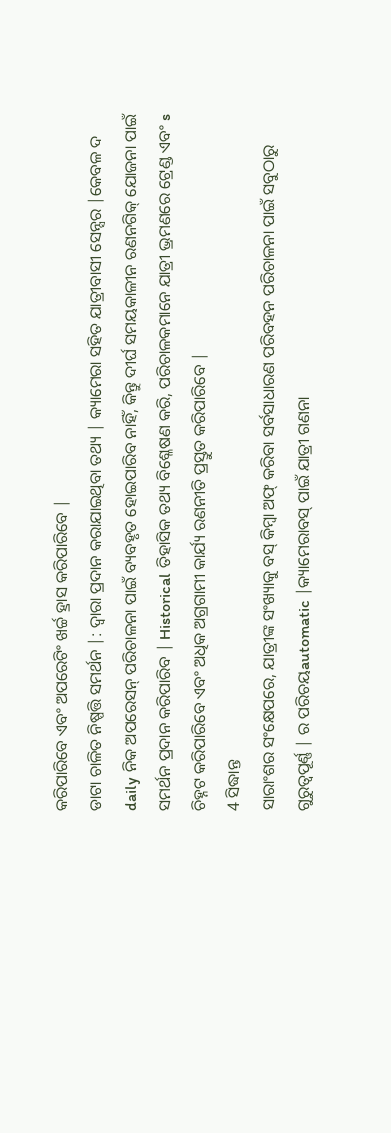କରିପାରିବେ ଏବଂ ଅପରେଟିଂ ଖର୍ଚ୍ଚ ହ୍ରାସ କରିପାରିବେ |
ଡାଟା ଚାଳିତ ନିଷ୍ପତ୍ତି ସମର୍ଥନ |: ଦ୍ୱାରା ପ୍ରଦାନ କରାଯାଇଥିବା ତଥ୍ୟ | କ୍ୟାମେରା ସହିତ ଯାତ୍ରୀବାସୀ ସେନ୍ସର |କେବଳ ଦ daily ନିକ ଅପରେସନ୍ ପରିଚାଳନା ପାଇଁ ବ୍ୟବହୃତ ହୋଇପାରିବ ନାହିଁ, କିନ୍ତୁ ଦୀର୍ଘ ସମୟକାଳୀନ ରଣନଗିକ୍ ଯୋଜନା ପାଇଁ ସମର୍ଥନ ପ୍ରଦାନ କରିପାରିବ | Historical ତିହାସିକ ତଥ୍ୟ ବିଶ୍ଳେଷଣ କରି, ପରିଚାଳକମାନେ ଯାତ୍ରୀ ଭ୍ରମଣରେ ଟ୍ରେଣ୍ଡ ଏବଂ s ଚିହ୍ନଟ କରିପାରିବେ ଏବଂ ଅଧିକ ଅଗ୍ରଗାମୀ କାର୍ଯ୍ୟ ରଣନୀତି ପ୍ରସ୍ତୁତ କରିପାରିବେ |
4 ସିଦ୍ଧାନ୍ତ
ସାରାଂଶର ସଂକ୍ଷେପରେ, ଯାତ୍ରୀଙ୍କ ସଂଖ୍ୟାକୁ ବସ୍ କିମ୍ବା ଅଫ୍ କରିବା ସର୍ବସାଧାରଣ ପରିବହନ ପରିଚାଳନା ପାଇଁ ସବୁଠାରୁ ଗୁରୁତ୍ୱପୂର୍ଣ୍ଣ | ର ପରିଚୟautomatic |କ୍ୟାମେରାବସ୍ ପାଇଁ ଯାତ୍ରୀ ଗଣନା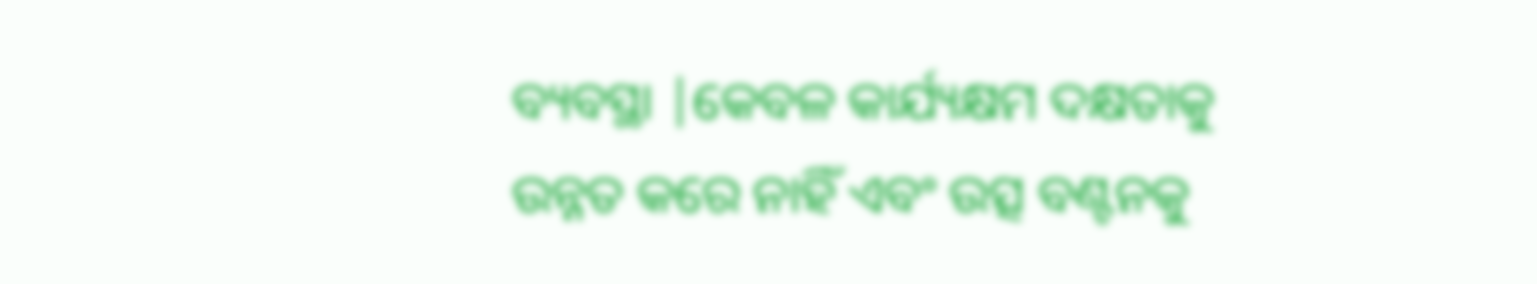ବ୍ୟବସ୍ଥା |କେବଳ କାର୍ଯ୍ୟକ୍ଷମ ଦକ୍ଷତାକୁ ଉନ୍ନତ କରେ ନାହିଁ ଏବଂ ଉତ୍ସ ବଣ୍ଟନକୁ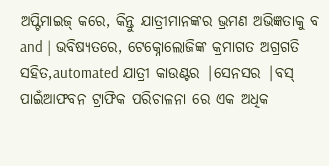ଅପ୍ଟିମାଇଜ୍ କରେ, କିନ୍ତୁ ଯାତ୍ରୀମାନଙ୍କର ଭ୍ରମଣ ଅଭିଜ୍ଞତାକୁ ବ and | ଭବିଷ୍ୟତରେ, ଟେକ୍ନୋଲୋଜିଙ୍କ କ୍ରମାଗତ ଅଗ୍ରଗତି ସହିତ,automated ଯାତ୍ରୀ କାଉଣ୍ଟର |ସେନସର |ବସ୍ ପାଇଁଆଫବନ ଟ୍ରାଫିକ ପରିଚାଳନା ରେ ଏକ ଅଧିକ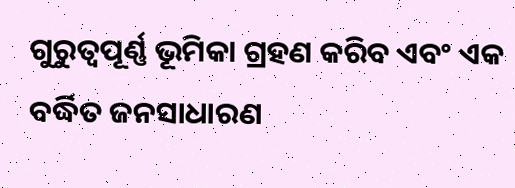ଗୁରୁତ୍ୱପୂର୍ଣ୍ଣ ଭୂମିକା ଗ୍ରହଣ କରିବ ଏବଂ ଏକ ବର୍ଦ୍ଧିତ ଜନସାଧାରଣ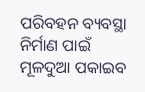ପରିବହନ ବ୍ୟବସ୍ଥା ନିର୍ମାଣ ପାଇଁ ମୂଳଦୁଆ ପକାଇବ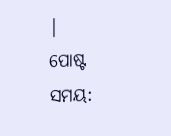|
ପୋଷ୍ଟ ସମୟ: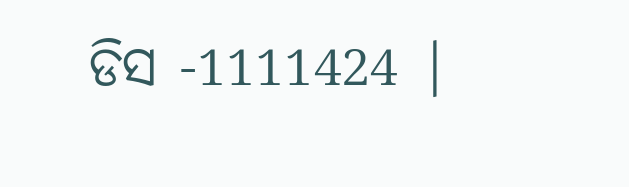ଡିସ -1111424 |